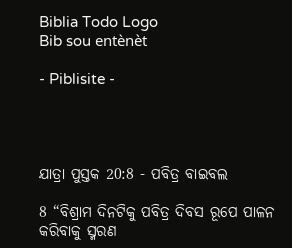Biblia Todo Logo
Bib sou entènèt

- Piblisite -




ଯାତ୍ରା ପୁସ୍ତକ 20:8 - ପବିତ୍ର ବାଇବଲ

8 “ବିଶ୍ରାମ ଦିନଟିକୁ ପବିତ୍ର ଦିବସ ରୂପେ ପାଳନ କରିବାକୁ ସ୍ମରଣ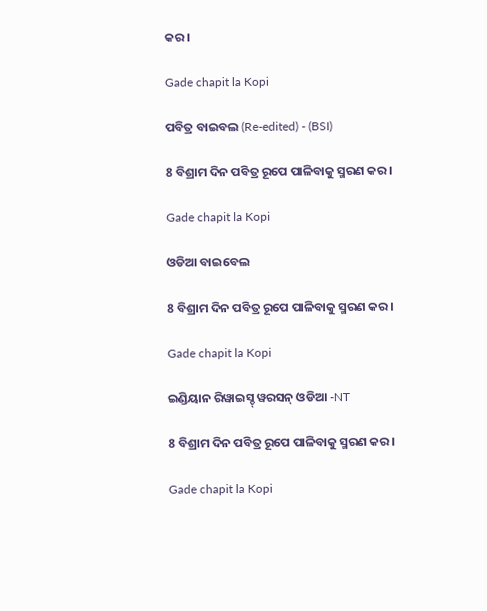କର।

Gade chapit la Kopi

ପବିତ୍ର ବାଇବଲ (Re-edited) - (BSI)

8 ବିଶ୍ରାମ ଦିନ ପବିତ୍ର ରୂପେ ପାଳିବାକୁ ସ୍ମରଣ କର।

Gade chapit la Kopi

ଓଡିଆ ବାଇବେଲ

8 ବିଶ୍ରାମ ଦିନ ପବିତ୍ର ରୂପେ ପାଳିବାକୁ ସ୍ମରଣ କର।

Gade chapit la Kopi

ଇଣ୍ଡିୟାନ ରିୱାଇସ୍ଡ୍ ୱରସନ୍ ଓଡିଆ -NT

8 ବିଶ୍ରାମ ଦିନ ପବିତ୍ର ରୂପେ ପାଳିବାକୁ ସ୍ମରଣ କର।

Gade chapit la Kopi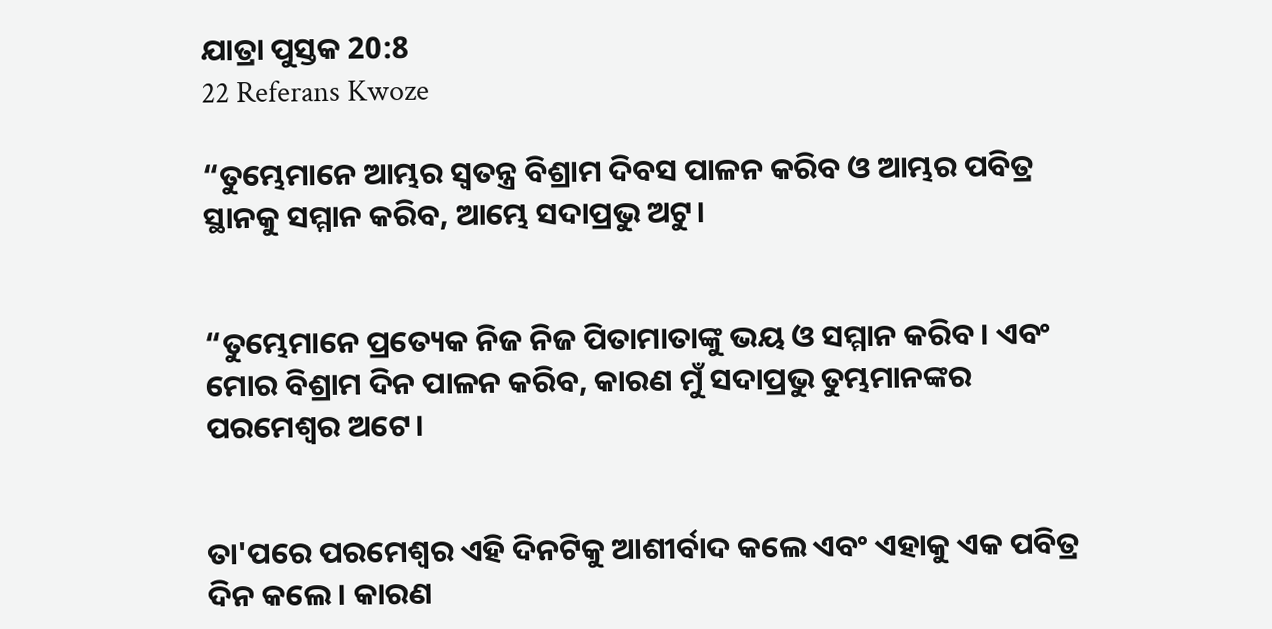ଯାତ୍ରା ପୁସ୍ତକ 20:8
22 Referans Kwoze

“ତୁମ୍ଭେମାନେ ଆମ୍ଭର ସ୍ୱତନ୍ତ୍ର ବିଶ୍ରାମ ଦିବସ ପାଳନ କରିବ ଓ ଆମ୍ଭର ପବିତ୍ର ସ୍ଥାନକୁ ସମ୍ମାନ କରିବ, ଆମ୍ଭେ ସଦାପ୍ରଭୁ ଅଟୁ।


“ତୁମ୍ଭେମାନେ ପ୍ରତ୍ୟେକ ନିଜ ନିଜ ପିତାମାତାଙ୍କୁ ଭୟ ଓ ସମ୍ମାନ କରିବ। ଏବଂ ମୋର ବିଶ୍ରାମ ଦିନ ପାଳନ କରିବ, କାରଣ ମୁଁ ସଦାପ୍ରଭୁ ତୁମ୍ଭମାନଙ୍କର ପରମେଶ୍ୱର ଅଟେ।


ତା'ପରେ ପରମେଶ୍ୱର ଏହି ଦିନଟିକୁ ଆଶୀର୍ବାଦ କଲେ ଏବଂ ଏହାକୁ ଏକ ପବିତ୍ର ଦିନ କଲେ। କାରଣ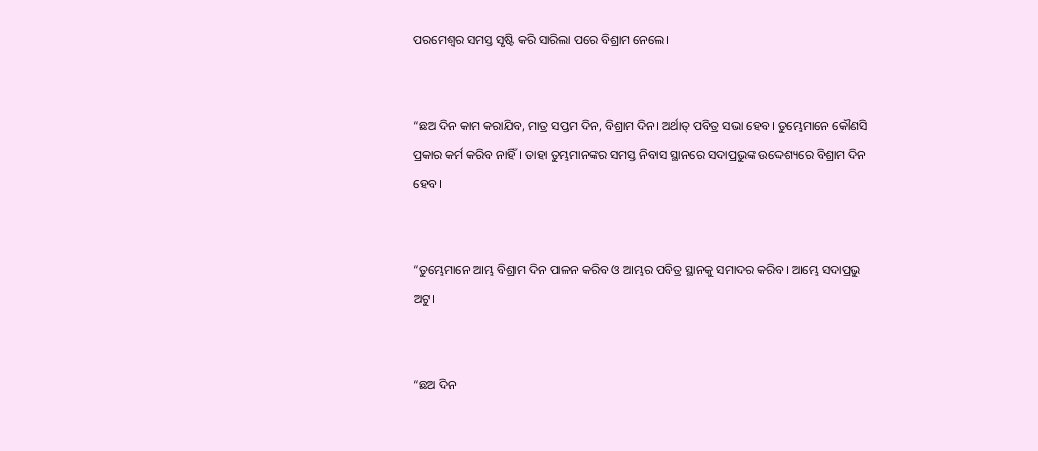ପରମେଶ୍ୱର ସମସ୍ତ ସୃଷ୍ଟି କରି ସାରିଲା ପରେ ବିଶ୍ରାମ ନେଲେ।


“ଛଅ ଦିନ କାମ କରାଯିବ, ମାତ୍ର ସପ୍ତମ ଦିନ, ବିଶ୍ରାମ ଦିନ। ଅର୍ଥାତ୍ ପବିତ୍ର ସଭା ହେବ। ତୁମ୍ଭେମାନେ କୌଣସି ପ୍ରକାର କର୍ମ କରିବ ନାହିଁ। ତାହା ତୁମ୍ଭମାନଙ୍କର ସମସ୍ତ ନିବାସ ସ୍ଥାନରେ ସଦାପ୍ରଭୁଙ୍କ ଉଦ୍ଦେଶ୍ୟରେ ବିଶ୍ରାମ ଦିନ ହେବ।


“ତୁମ୍ଭେମାନେ ଆମ୍ଭ ବିଶ୍ରାମ ଦିନ ପାଳନ କରିବ ଓ ଆମ୍ଭର ପବିତ୍ର ସ୍ଥାନକୁ ସମାଦର କରିବ। ଆମ୍ଭେ ସଦାପ୍ରଭୁ ଅଟୁ।


“ଛଅ ଦିନ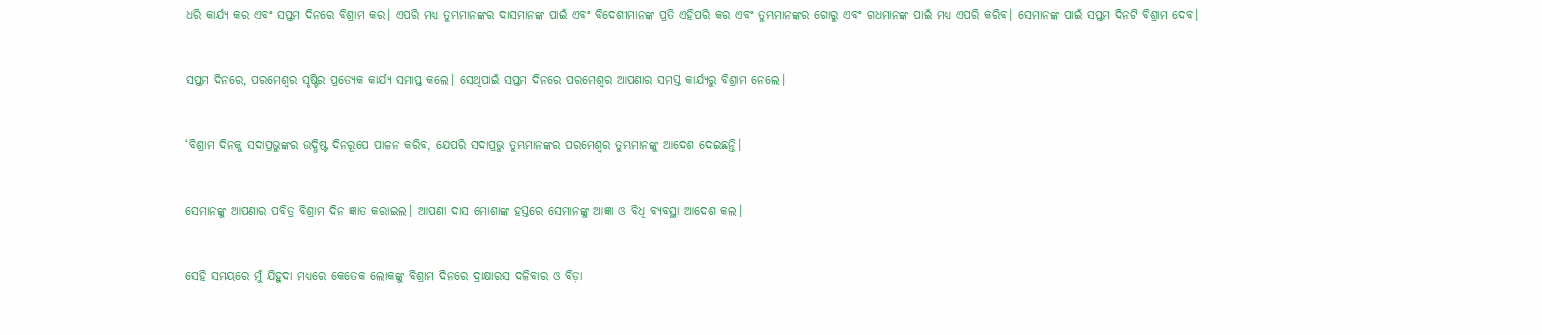ଧରି କାର୍ଯ୍ୟ କର ଏବଂ ସପ୍ତମ ଦିନରେ ବିଶ୍ରାମ କର। ଏପରି ମଧ୍ୟ ତୁମ୍ଭମାନଙ୍କର ଦାସମାନଙ୍କ ପାଇଁ ଏବଂ ବିଦେଶୀମାନଙ୍କ ପ୍ରତି ଏହିପରି କର ଏବଂ ତୁମ୍ଭମାନଙ୍କର ଗୋରୁ ଏବଂ ଗଧମାନଙ୍କ ପାଇଁ ମଧ୍ୟ ଏପରି କରିବ। ସେମାନଙ୍କ ପାଇଁ ସପ୍ତମ ଦିନଟି ବିଶ୍ରାମ ଦେବ।


ସପ୍ତମ ଦିନରେ, ପରମେଶ୍ୱର ସୃଷ୍ଟିର ପ୍ରତ୍ୟେକ କାର୍ଯ୍ୟ ସମାପ୍ତ କଲେ। ସେଥିପାଇଁ ସପ୍ତମ ଦିନରେ ପରମେଶ୍ୱର ଆପଣାର ସମସ୍ତ କାର୍ଯ୍ୟରୁ ବିଶ୍ରାମ ନେଲେ।


‘ବିଶ୍ରାମ ଦିନକୁ ସଦାପ୍ରଭୁଙ୍କର ଉଦ୍ଧିଷ୍ଟ ଦିନରୂପେ ପାଳନ କରିବ, ଯେପରି ସଦାପ୍ରଭୁ ତୁମ୍ଭମାନଙ୍କର ପରମେଶ୍ୱର ତୁମ୍ଭମାନଙ୍କୁ ଆଦେଶ ଦେଇଛନ୍ତି।


ସେମାନଙ୍କୁ ଆପଣାର ପବିତ୍ର ବିଶ୍ରାମ ଦିନ ଜ୍ଞାତ କରାଇଲ। ଆପଣା ଦାସ ମୋଶାଙ୍କ ହସ୍ତରେ ସେମାନଙ୍କୁ ଆଜ୍ଞା ଓ ବିଧି ବ୍ୟବସ୍ଥା ଆଦେଶ କଲ।


ସେହି ସମୟରେ ମୁଁ ଯିହୁଦା ମଧ୍ୟରେ କେତେକ ଲୋକଙ୍କୁ ବିଶ୍ରାମ ଦିନରେ ଦ୍ରାକ୍ଷାରସ ଦଳିବାର ଓ ବିଡ଼ା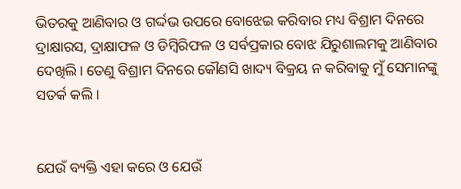ଭିତରକୁ ଆଣିବାର ଓ ଗର୍ଦ୍ଦଭ ଉପରେ ବୋଝେଇ କରିବାର ମଧ୍ୟ ବିଶ୍ରାମ ଦିନରେ ଦ୍ରାକ୍ଷାରସ, ଦ୍ରାକ୍ଷାଫଳ ଓ ଡିମ୍ବିରିଫଳ ଓ ସର୍ବପ୍ରକାର ବୋଝ ଯିରୁଶାଲମକୁ ଆଣିବାର ଦେଖିଲି। ତେଣୁ ବିଶ୍ରାମ ଦିନରେ କୌଣସି ଖାଦ୍ୟ ବିକ୍ରୟ ନ କରିବାକୁ ମୁଁ ସେମାନଙ୍କୁ ସତର୍କ କଲି।


ଯେଉଁ ବ୍ୟକ୍ତି ଏହା କରେ ଓ ଯେଉଁ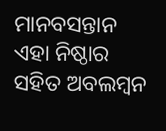ମାନବସନ୍ତାନ ଏହା ନିଷ୍ଠାର ସହିତ ଅବଲମ୍ବନ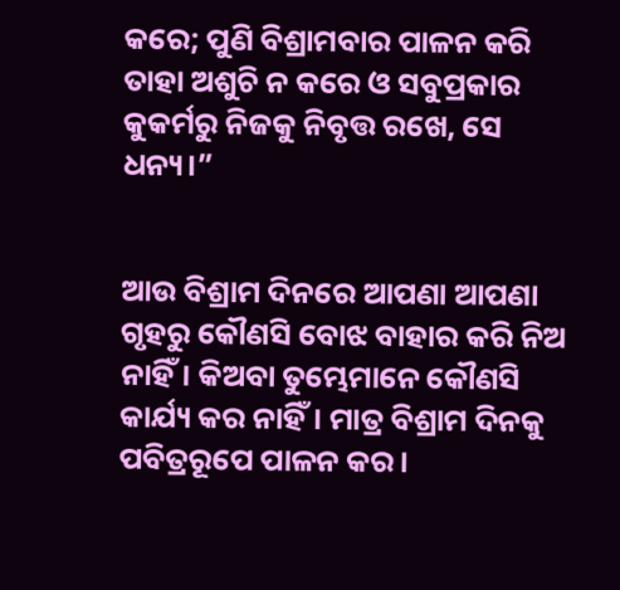କରେ; ପୁଣି ବିଶ୍ରାମବାର ପାଳନ କରି ତାହା ଅଶୁଚି ନ କରେ ଓ ସବୁପ୍ରକାର କୁକର୍ମରୁ ନିଜକୁ ନିବୃତ୍ତ ରଖେ, ସେ ଧନ୍ୟ।”


ଆଉ ବିଶ୍ରାମ ଦିନରେ ଆପଣା ଆପଣା ଗୃହରୁ କୌଣସି ବୋଝ ବାହାର କରି ନିଅ ନାହିଁ। କିଅବା ତୁମ୍ଭେମାନେ କୌଣସି କାର୍ଯ୍ୟ କର ନାହିଁ। ମାତ୍ର ବିଶ୍ରାମ ଦିନକୁ ପବିତ୍ରରୂପେ ପାଳନ କର।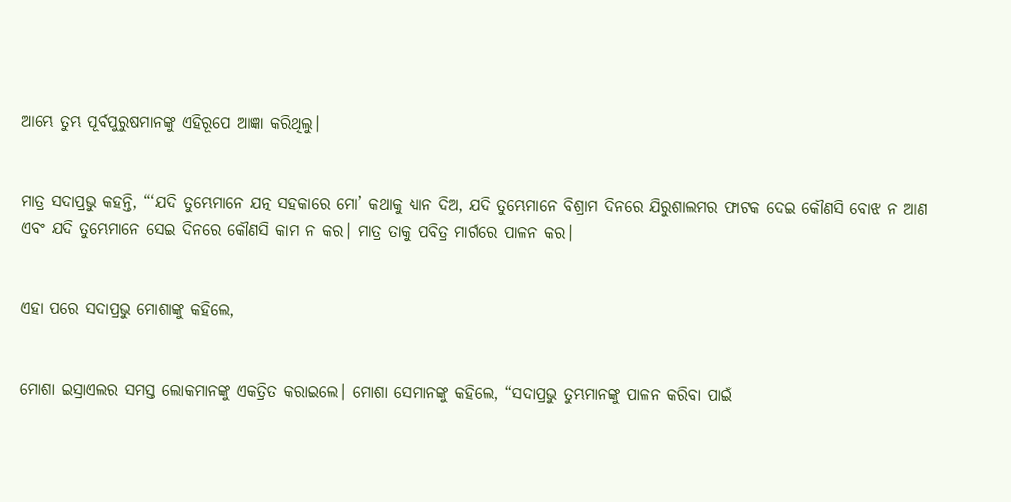ଆମ୍ଭେ ତୁମ୍ଭ ପୂର୍ବପୁରୁଷମାନଙ୍କୁ ଏହିରୂପେ ଆଜ୍ଞା କରିଥିଲୁ।


ମାତ୍ର ସଦାପ୍ରଭୁ କହନ୍ତି, “‘ଯଦି ତୁମ୍ଭେମାନେ ଯତ୍ନ ସହକାରେ ମୋ’ କଥାକୁ ଧ୍ୟାନ ଦିଅ, ଯଦି ତୁମ୍ଭେମାନେ ବିଶ୍ରାମ ଦିନରେ ଯିରୁଶାଲମର ଫାଟକ ଦେଇ କୌଣସି ବୋଝ ନ ଆଣ ଏବଂ ଯଦି ତୁମ୍ଭେମାନେ ସେଇ ଦିନରେ କୌଣସି କାମ ନ କର। ମାତ୍ର ତାକୁ ପବିତ୍ର ମାର୍ଗରେ ପାଳନ କର।


ଏହା ପରେ ସଦାପ୍ରଭୁ ମୋଶାଙ୍କୁ କହିଲେ,


ମୋଶା ଇସ୍ରାଏଲର ସମସ୍ତ ଲୋକମାନଙ୍କୁ ଏକତ୍ରିତ କରାଇଲେ। ମୋଶା ସେମାନଙ୍କୁ କହିଲେ, “ସଦାପ୍ରଭୁ ତୁମ୍ଭମାନଙ୍କୁ ପାଳନ କରିବା ପାଇଁ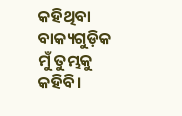କହିଥିବା ବାକ୍ୟଗୁଡ଼ିକ ମୁଁ ତୁମ୍ଭକୁ କହିବି।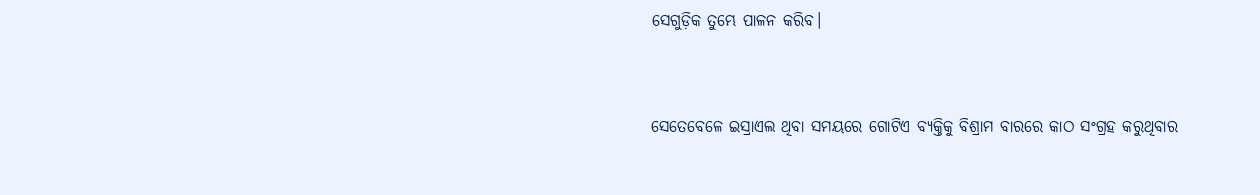ସେଗୁଡ଼ିକ ତୁମ୍ଭେ ପାଳନ କରିବ।


ସେତେବେଳେ ଇସ୍ରାଏଲ ଥିବା ସମୟରେ ଗୋଟିଏ ବ୍ୟକ୍ତିକୁ ବିଶ୍ରାମ ବାରରେ କାଠ ସଂଗ୍ରହ କରୁଥିବାର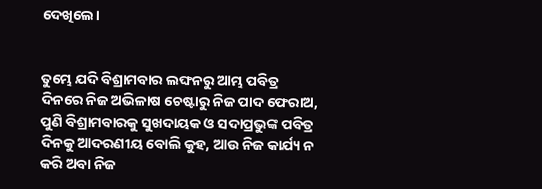ଦେଖିଲେ।


ତୁମ୍ଭେ ଯଦି ବିଶ୍ରାମବାର ଲଙ୍ଘନରୁ ଆମ୍ଭ ପବିତ୍ର ଦିନରେ ନିଜ ଅଭିଳାଷ ଚେଷ୍ଟାରୁ ନିଜ ପାଦ ଫେରାଅ, ପୁଣି ବିଶ୍ରାମବାରକୁ ସୁଖଦାୟକ ଓ ସଦାପ୍ରଭୁଙ୍କ ପବିତ୍ର ଦିନକୁ ଆଦରଣୀୟ ବୋଲି କୁହ, ଆଉ ନିଜ କାର୍ଯ୍ୟ ନ କରି ଅବା ନିଜ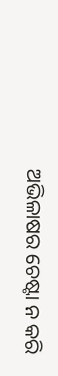ଅଭିଳାଷର ଚେଷ୍ଟା ନ କରି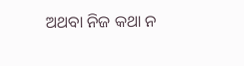ଅଥବା ନିଜ କଥା ନ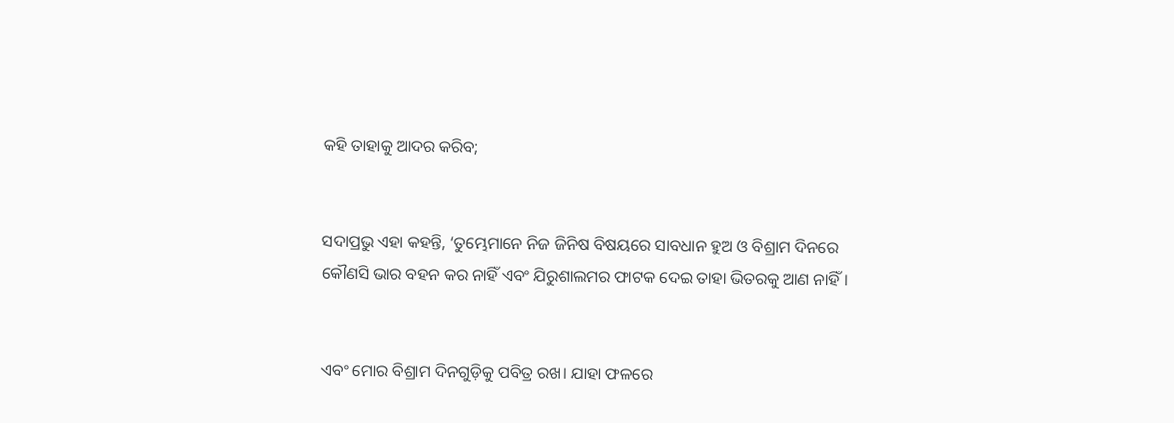କହି ତାହାକୁ ଆଦର କରିବ;


ସଦାପ୍ରଭୁ ଏହା କହନ୍ତି, ‘ତୁମ୍ଭେମାନେ ନିଜ ଜିନିଷ ବିଷୟରେ ସାବଧାନ ହୁଅ ଓ ବିଶ୍ରାମ ଦିନରେ କୌଣସି ଭାର ବହନ କର ନାହିଁ ଏବଂ ଯିରୁଶାଲମର ଫାଟକ ଦେଇ ତାହା ଭିତରକୁ ଆଣ ନାହିଁ।


ଏବଂ ମୋର ବିଶ୍ରାମ ଦିନଗୁଡ଼ିକୁ ପବିତ୍ର ରଖ। ଯାହା ଫଳରେ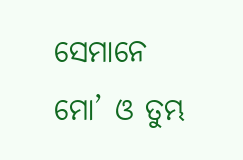ସେମାନେ ମୋ’ ଓ ତୁମ୍ଭ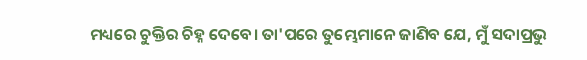ମଧ୍ୟରେ ଚୁକ୍ତିର ଚିହ୍ନ ଦେବେ। ତା'ପରେ ତୁମ୍ଭେମାନେ ଜାଣିବ ଯେ, ମୁଁ ସଦାପ୍ରଭୁ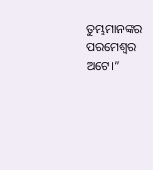ତୁମ୍ଭମାନଙ୍କର ପରମେଶ୍ୱର ଅଟେ।”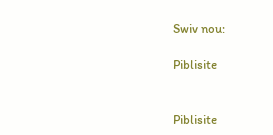Swiv nou:

Piblisite


Piblisite